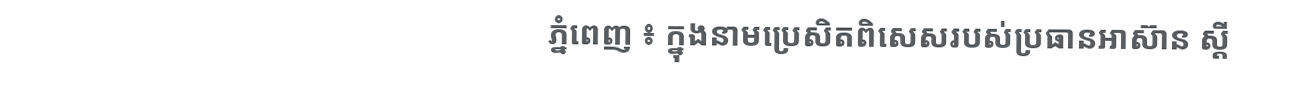ភ្នំពេញ ៖ ក្នុងនាមប្រេសិតពិសេសរបស់ប្រធានអាស៊ាន ស្ដី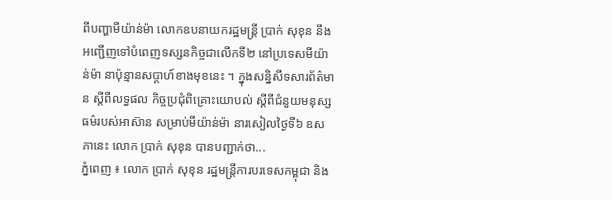ពីបញ្ហាមីយ៉ាន់ម៉ា លោកឧបនាយករដ្ឋមន្ត្រី ប្រាក់ សុខុន នឹងអញ្ជើញទៅបំពេញទស្សនកិច្ចជាលើកទី២ នៅប្រទេសមីយ៉ាន់ម៉ា នាប៉ុន្មានសប្ដាហ៍ខាងមុខនេះ ។ ក្នុងសន្និសីទសារព័ត៌មាន ស្ដីពីលទ្ធផល កិច្ចប្រជុំពិគ្រោះយោបល់ ស្តីពីជំនួយមនុស្សធម៌របស់អាស៊ាន សម្រាប់មីយ៉ាន់ម៉ា នារសៀលថ្ងៃទី៦ ឧសភានេះ លោក ប្រាក់ សុខុន បានបញ្ជាក់ថា...
ភ្នំពេញ ៖ លោក ប្រាក់ សុខុន រដ្ឋមន្រ្តីការបរទេសកម្ពុជា និង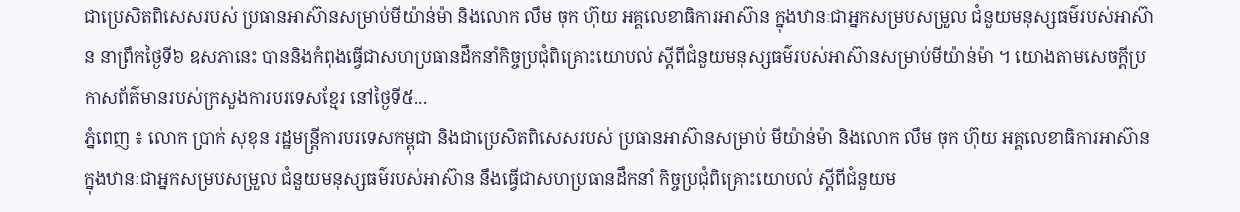ជាប្រេសិតពិសេសរបស់ ប្រធានអាស៊ានសម្រាប់មីយ៉ាន់ម៉ា និងលោក លឹម ចុក ហ៊ុយ អគ្គលេខាធិការអាស៊ាន ក្នុងឋានៈជាអ្នកសម្របសម្រួល ជំនួយមនុស្សធម៌របស់អាស៊ាន នាព្រឹកថ្ងៃទី៦ ឧសភានេះ បាននិងកំពុងធ្វើជាសហប្រធានដឹកនាំកិច្ចប្រជុំពិគ្រោះយោបល់ ស្តីពីជំនួយមនុស្សធម៌របស់អាស៊ានសម្រាប់មីយ៉ាន់ម៉ា ។ យោងតាមសេចក្ដីប្រកាសព័ត៌មានរបស់ក្រសួងការបរទេសខ្មែរ នៅថ្ងៃទី៥...
ភ្នំពេញ ៖ លោក ប្រាក់ សុខុន រដ្ឋមន្រ្តីការបរទេសកម្ពុជា និងជាប្រេសិតពិសេសរបស់ ប្រធានអាស៊ានសម្រាប់ មីយ៉ាន់ម៉ា និងលោក លឹម ចុក ហ៊ុយ អគ្គលេខាធិការអាស៊ាន ក្នុងឋានៈជាអ្នកសម្របសម្រួល ជំនួយមនុស្សធម៌របស់អាស៊ាន នឹងធ្វើជាសហប្រធានដឹកនាំ កិច្ចប្រជុំពិគ្រោះយោបល់ ស្តីពីជំនួយម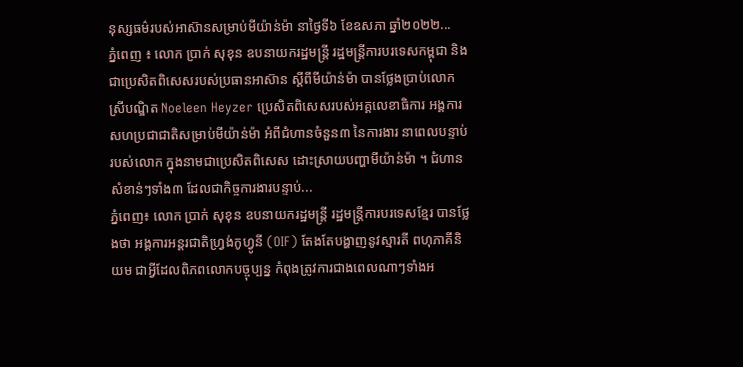នុស្សធម៌របស់អាស៊ានសម្រាប់មីយ៉ាន់ម៉ា នាថ្ងៃទី៦ ខែឧសភា ឆ្នាំ២០២២...
ភ្នំពេញ ៖ លោក ប្រាក់ សុខុន ឧបនាយករដ្ឋមន្រ្តី រដ្ឋមន្ត្រីការបរទេសកម្ពុជា និងជាប្រេសិតពិសេសរបស់ប្រធានអាស៊ាន ស្តីពីមីយ៉ាន់ម៉ា បានថ្លែងប្រាប់លោកស្រីបណ្ឌិត Noeleen Heyzer ប្រេសិតពិសេសរបស់អគ្គលេខាធិការ អង្គការសហប្រជាជាតិសម្រាប់មីយ៉ាន់ម៉ា អំពីជំហានចំនួន៣ នៃការងារ នាពេលបន្ទាប់របស់លោក ក្នុងនាមជាប្រេសិតពិសេស ដោះស្រាយបញ្ហាមីយ៉ាន់ម៉ា ។ ជំហានសំខាន់ៗទាំង៣ ដែលជាកិច្ចការងារបន្ទាប់...
ភ្នំពេញ៖ លោក ប្រាក់ សុខុន ឧបនាយករដ្ឋមន្ត្រី រដ្ឋមន្ត្រីការបរទេសខ្មែរ បានថ្លែងថា អង្គការអន្តរជាតិហ្វ្រង់កូហ្វូនី (OIF) តែងតែបង្ហាញនូវស្មារតី ពហុភាគីនិយម ជាអ្វីដែលពិភពលោកបច្ចុប្បន្ន កំពុងត្រូវការជាងពេលណាៗទាំងអ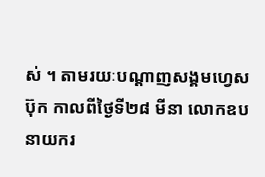ស់ ។ តាមរយៈបណ្ដាញសង្គមហ្វេសប៊ុក កាលពីថ្ងៃទី២៨ មីនា លោកឧបនាយករ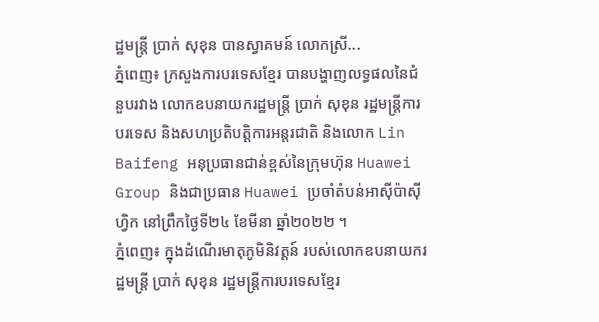ដ្ឋមន្ត្រី ប្រាក់ សុខុន បានស្វាគមន៍ លោកស្រី...
ភ្នំពេញ៖ ក្រសួងការបរទេសខ្មែរ បានបង្ហាញលទ្ធផលនៃជំនួបរវាង លោកឧបនាយករដ្ឋមន្រ្តី ប្រាក់ សុខុន រដ្ឋមន្រ្តីការបរទេស និងសហប្រតិបត្តិការអន្តរជាតិ និងលោក Lin Baifeng អនុប្រធានជាន់ខ្ពស់នៃក្រុមហ៊ុន Huawei Group និងជាប្រធាន Huawei ប្រចាំតំបន់អាស៊ីប៉ាស៊ីហ្វិក នៅព្រឹកថ្ងៃទី២៤ ខែមីនា ឆ្នាំ២០២២ ។
ភ្នំពេញ៖ ក្នុងដំណើរមាតុភូមិនិវត្តន៍ របស់លោកឧបនាយករដ្ឋមន្ត្រី ប្រាក់ សុខុន រដ្ឋមន្រ្តីការបរទេសខ្មែរ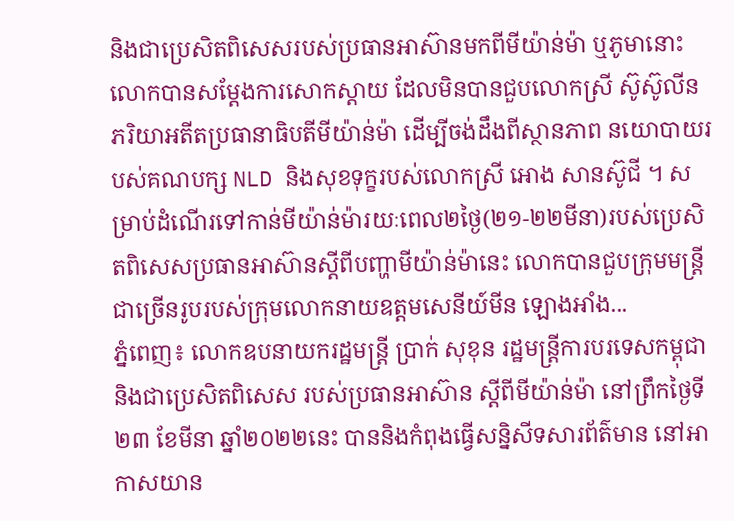និងជាប្រេសិតពិសេសរបស់ប្រធានអាស៊ានមកពីមីយ៉ាន់ម៉ា ឬភូមានោះ លោកបានសម្ដែងការសោកស្ដាយ ដែលមិនបានជួបលោកស្រី ស៊ូស៊ូលីន ភរិយាអតីតប្រធានាធិបតីមីយ៉ាន់ម៉ា ដើម្បីចង់ដឹងពីស្ថានភាព នយោបាយរបស់គណបក្ស NLD និងសុខទុក្ខរបស់លោកស្រី អោង សានស៊ូជី ។ សម្រាប់ដំណើរទៅកាន់មីយ៉ាន់ម៉ារយៈពេល២ថ្ងៃ(២១-២២មីនា)របស់ប្រេសិតពិសេសប្រធានអាស៊ានស្តីពីបញ្ហាមីយ៉ាន់ម៉ានេះ លោកបានជួបក្រុមមន្រ្តីជាច្រើនរូបរបស់ក្រុមលោកនាយឧត្តមសេនីយ៍មីន ឡោងអាំង...
ភ្នំពេញ៖ លោកឧបនាយករដ្ឋមន្រ្តី ប្រាក់ សុខុន រដ្ឋមន្ត្រីការបរទេសកម្ពុជា និងជាប្រេសិតពិសេស របស់ប្រធានអាស៊ាន ស្តីពីមីយ៉ាន់ម៉ា នៅព្រឹកថ្ងៃទី២៣ ខែមីនា ឆ្នាំ២០២២នេះ បាននិងកំពុងធ្វើសន្និសីទសារព័ត៌មាន នៅអាកាសយាន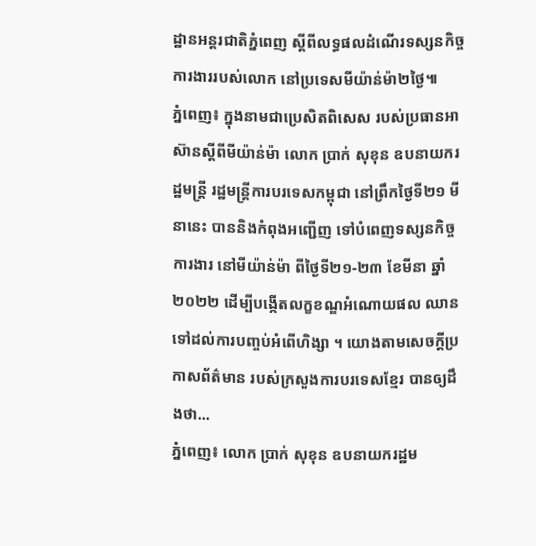ដ្ឋានអន្តរជាតិភ្នំពេញ ស្ដីពីលទ្ធផលដំណើរទស្សនកិច្ច ការងាររបស់លោក នៅប្រទេសមីយ៉ាន់ម៉ា២ថ្ងៃ៕
ភ្នំពេញ៖ ក្នុងនាមជាប្រេសិតពិសេស របស់ប្រធានអាស៊ានស្ដីពីមីយ៉ាន់ម៉ា លោក ប្រាក់ សុខុន ឧបនាយករដ្ឋមន្ត្រី រដ្ឋមន្ត្រីការបរទេសកម្ពុជា នៅព្រឹកថ្ងៃទី២១ មីនានេះ បាននិងកំពុងអញ្ជើញ ទៅបំពេញទស្សនកិច្ចការងារ នៅមីយ៉ាន់ម៉ា ពីថ្ងៃទី២១-២៣ ខែមីនា ឆ្នាំ២០២២ ដើម្បីបង្កើតលក្ខខណ្ឌអំណោយផល ឈានទៅដល់ការបញ្ចប់អំពើហិង្សា ។ យោងតាមសេចក្ដីប្រកាសព័ត៌មាន របស់ក្រសួងការបរទេសខ្មែរ បានឲ្យដឹងថា...
ភ្នំពេញ៖ លោក ប្រាក់ សុខុន ឧបនាយករដ្ឋម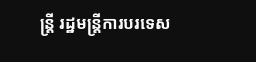ន្រ្តី រដ្ឋមន្រ្តីការបរទេស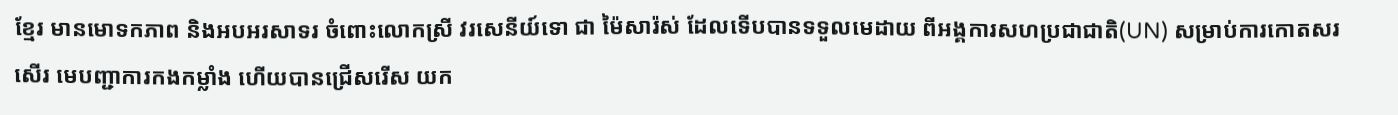ខ្មែរ មានមោទកភាព និងអបអរសាទរ ចំពោះលោកស្រី វរសេនីយ៍ទោ ជា ម៉ៃសារ៉ស់ ដែលទើបបានទទួលមេដាយ ពីអង្គការសហប្រជាជាតិ(UN) សម្រាប់ការកោតសរសើរ មេបញ្ជាការកងកម្លាំង ហើយបានជ្រើសរើស យក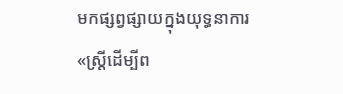មកផ្សព្វផ្សាយក្នុងយុទ្ធនាការ «ស្ត្រីដើម្បីព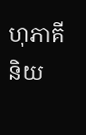ហុភាគីនិយ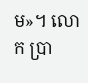ម»។ លោក ប្រា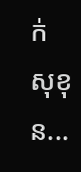ក់ សុខុន...